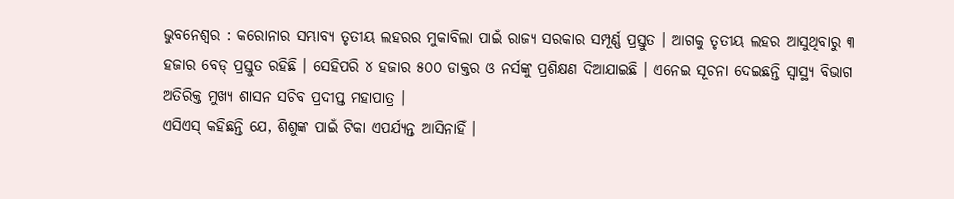ଭୁବନେଶ୍ବର : କରୋନାର ସମ୍ଭାବ୍ୟ ତୃତୀୟ ଲହରର ମୁକାବିଲା ପାଇଁ ରାଜ୍ୟ ସରକାର ସମ୍ପୂର୍ଣ୍ଣ ପ୍ରସ୍ତୁତ । ଆଗକୁ ତୃତୀୟ ଲହର ଆସୁଥିବାରୁ ୩ ହଜାର ବେଡ୍ ପ୍ରସ୍ତୁତ ରହିଛି । ସେହିପରି ୪ ହଜାର ୫୦୦ ଡାକ୍ତର ଓ ନର୍ସଙ୍କୁ ପ୍ରଶିକ୍ଷଣ ଦିଆଯାଇଛି । ଏନେଇ ସୂଚନା ଦେଇଛନ୍ତି ସ୍ବାସ୍ଥ୍ୟ ବିଭାଗ ଅତିରିକ୍ତ ମୁଖ୍ୟ ଶାସନ ସଚିବ ପ୍ରଦୀପ୍ତ ମହାପାତ୍ର ।
ଏସିଏସ୍ କହିଛନ୍ତି ଯେ, ଶିଶୁଙ୍କ ପାଇଁ ଟିକା ଏପର୍ଯ୍ୟନ୍ତ ଆସିନାହିଁ ।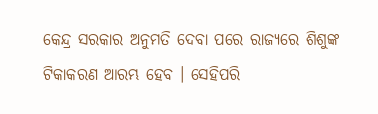କେନ୍ଦ୍ର ସରକାର ଅନୁମତି ଦେବା ପରେ ରାଜ୍ୟରେ ଶିଶୁଙ୍କ ଟିକାକରଣ ଆରମ୍ଭ ହେବ । ସେହିପରି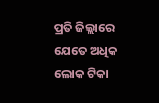ପ୍ରତି ଜିଲ୍ଲାରେ ଯେତେ ଅଧିକ ଲୋକ ଟିକା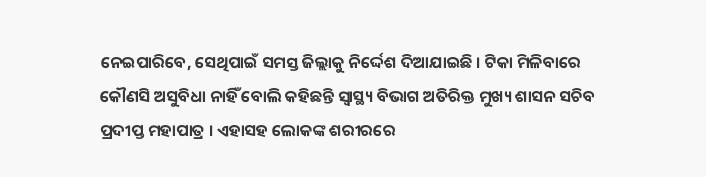ନେଇପାରିବେ, ସେଥିପାଇଁ ସମସ୍ତ ଜିଲ୍ଲାକୁ ନିର୍ଦ୍ଦେଶ ଦିଆଯାଇଛି । ଟିକା ମିଳିବାରେ କୌଣସି ଅସୁବିଧା ନାହିଁ ବୋଲି କହିଛନ୍ତି ସ୍ବାସ୍ଥ୍ୟ ବିଭାଗ ଅତିରିକ୍ତ ମୁଖ୍ୟ ଶାସନ ସଚିବ ପ୍ରଦୀପ୍ତ ମହାପାତ୍ର । ଏହାସହ ଲୋକଙ୍କ ଶରୀରରେ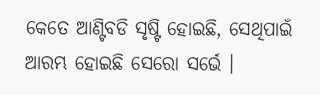କେତେ ଆଣ୍ଟିବଡି ସୃଷ୍ଟି ହୋଇଛି, ସେଥିପାଇଁ ଆରମ୍ଭ ହୋଇଛି ସେରୋ ସର୍ଭେ ।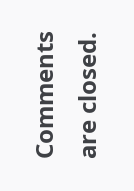Comments are closed.